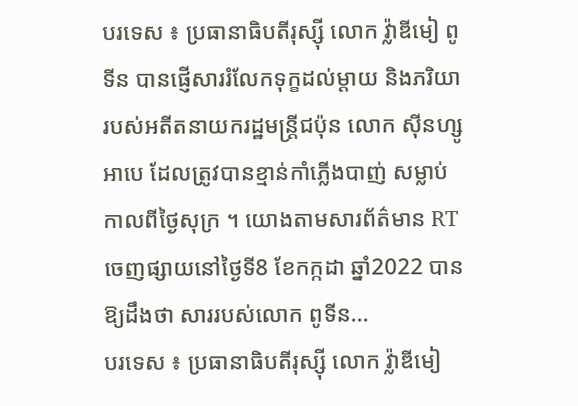បរទេស ៖ ប្រធានាធិបតីរុស្ស៊ី លោក វ្ល៉ាឌីមៀ ពូទីន បានផ្ញើសាររំលែកទុក្ខដល់ម្តាយ និងភរិយារបស់អតីតនាយករដ្ឋមន្ត្រីជប៉ុន លោក ស៊ីនហ្សូ អាបេ ដែលត្រូវបានខ្មាន់កាំភ្លើងបាញ់ សម្លាប់កាលពីថ្ងៃសុក្រ ។ យោងតាមសារព័ត៌មាន RT ចេញផ្សាយនៅថ្ងៃទី8 ខែកក្កដា ឆ្នាំ2022 បានឱ្យដឹងថា សាររបស់លោក ពូទីន...
បរទេស ៖ ប្រធានាធិបតីរុស្ស៊ី លោក វ្ល៉ាឌីមៀ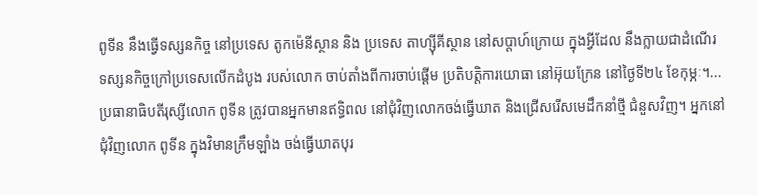ពូទីន នឹងធ្វើទស្សនកិច្ច នៅប្រទេស តូកម៉េនីស្ថាន និង ប្រទេស តាហ្ស៊ីគីស្ថាន នៅសប្តាហ៍ក្រោយ ក្នុងអ្វីដែល នឹងក្លាយជាដំណើរ ទស្សនកិច្ចក្រៅប្រទេសលើកដំបូង របស់លោក ចាប់តាំងពីការចាប់ផ្តើម ប្រតិបត្តិការយោធា នៅអ៊ុយក្រែន នៅថ្ងៃទី២៤ ខែកុម្ភៈ។...
ប្រធានាធិបតីរុស្សីលោក ពូទីន ត្រូវបានអ្នកមានឥទ្ធិពល នៅជុំវិញលោកចង់ធ្វើឃាត និងជ្រើសរើសមេដឹកនាំថ្មី ជំនួសវិញ។ អ្នកនៅជុំវិញលោក ពូទីន ក្នុងវិមានក្រឹមឡាំង ចង់ធ្វើឃាតបុរ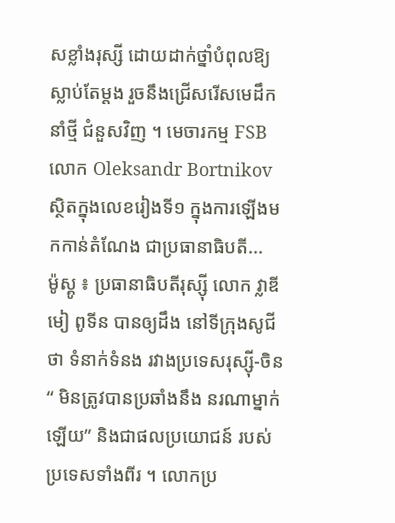សខ្លាំងរុស្សី ដោយដាក់ថ្នាំបំពុលឱ្យស្លាប់តែម្តង រួចនឹងជ្រើសរើសមេដឹកនាំថ្មី ជំនួសវិញ ។ មេចារកម្ម FSB លោក Oleksandr Bortnikov ស្ថិតក្នុងលេខរៀងទី១ ក្នុងការឡើងមកកាន់តំណែង ជាប្រធានាធិបតី...
ម៉ូស្គូ ៖ ប្រធានាធិបតីរុស្ស៊ី លោក វ្លាឌីមៀ ពូទីន បានឲ្យដឹង នៅទីក្រុងសូជីថា ទំនាក់ទំនង រវាងប្រទេសរុស្ស៊ី-ចិន“ មិនត្រូវបានប្រឆាំងនឹង នរណាម្នាក់ឡើយ” និងជាផលប្រយោជន៍ របស់ប្រទេសទាំងពីរ ។ លោកប្រ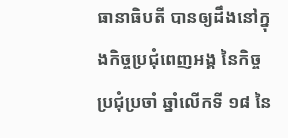ធានាធិបតី បានឲ្យដឹងនៅក្នុងកិច្ចប្រជុំពេញអង្គ នៃកិច្ចប្រជុំប្រចាំ ឆ្នាំលើកទី ១៨ នៃ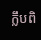ក្លឹបពិ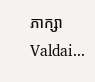ភាក្សា Valdai...